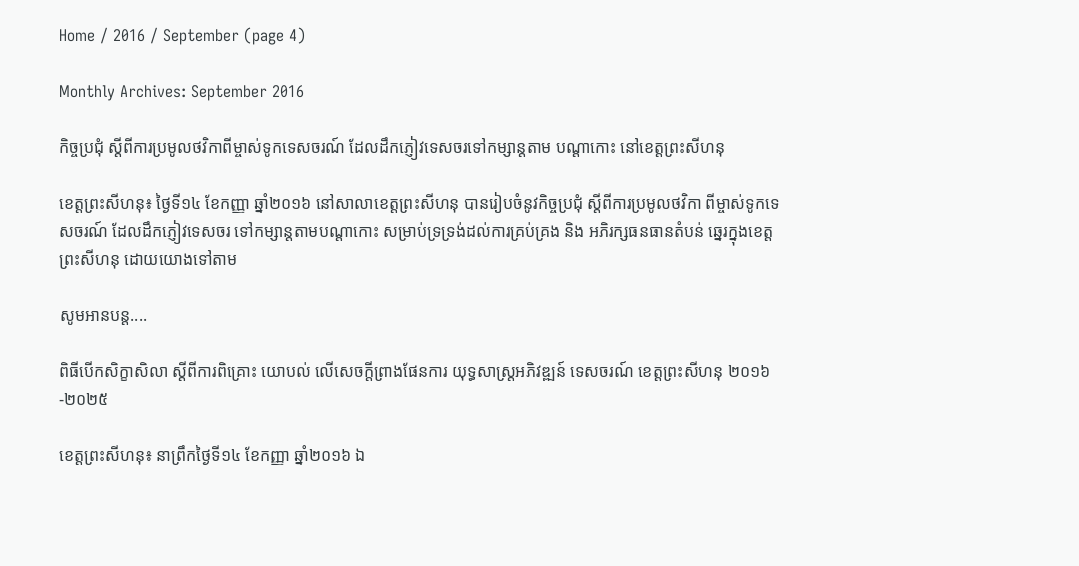Home / 2016 / September (page 4)

Monthly Archives: September 2016

កិច្ចប្រជុំ ស្តីពីការប្រមូលថវិកាពីម្ចាស់ទូកទេសចរណ៍ ដែលដឹកភ្ញៀវទេសចរទៅកម្សាន្តតាម បណ្តាកោះ នៅខេត្តព្រះសីហនុ

ខេត្តព្រះសីហនុ៖ ថ្ងៃទី១៤ ខែកញ្ញា ឆ្នាំ២០១៦ នៅសាលាខេត្តព្រះសីហនុ បានរៀបចំនូវកិច្ចប្រជុំ ស្តីពីការប្រមូលថវិកា ពីម្ចាស់ទូកទេសចរណ៍ ដែលដឹកភ្ញៀវទេសចរ ទៅកម្សាន្តតាមបណ្តាកោះ សម្រាប់ទ្រទ្រង់ដល់ការគ្រប់គ្រង និង អភិរក្សធនធានតំបន់ ឆ្នេរក្នុងខេត្តព្រះសីហនុ ដោយយោងទៅតាម

សូមអានបន្ត....

ពិធីបើកសិក្ខាសិលា ស្តីពីការពិគ្រោះ យោបល់ លើសេចក្តីព្រាងផែនការ យុទ្ធសាស្រ្តអភិវឌ្ឍន៍ ទេសចរណ៍ ខេត្តព្រះសីហនុ ២០១៦-២០២៥

ខេត្តព្រះសីហនុ៖ នាព្រឹកថ្ងៃទី១៤ ខែកញ្ញា ឆ្នាំ២០១៦ ឯ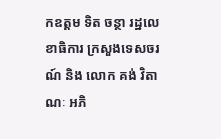កឧត្តម ទិត ចន្ថា រដ្ឋលេខាធិការ ក្រសួងទេសចរណ៍ និង លោក គង់ វិតាណៈ អភិ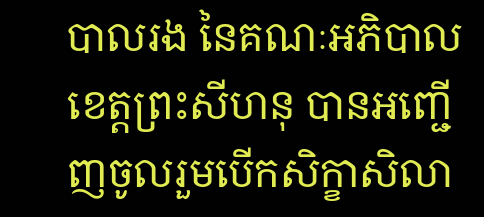បាលរង នៃគណៈអភិបាល ខេត្តព្រះសីហនុ បានអញ្ជើញចូលរួមបើកសិក្ខាសិលា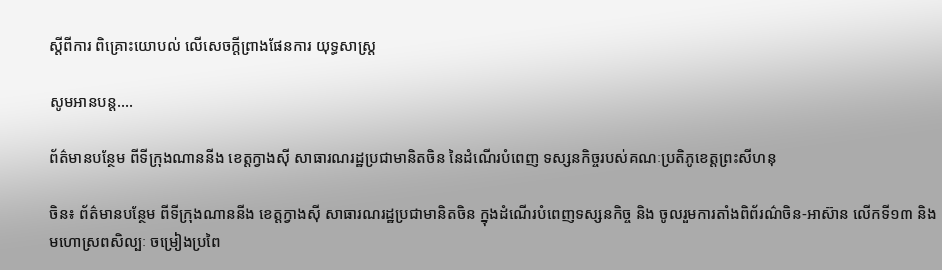ស្តីពីការ ពិគ្រោះយោបល់ លើសេចក្តីព្រាងផែនការ យុទ្ធសាស្រ្ត

សូមអានបន្ត....

ព័ត៌មានបន្ថែម ពីទីក្រុងណាននីង ខេត្តក្វាងស៊ី សាធារណរដ្ឋប្រជាមានិតចិន នៃដំណើរបំពេញ ទស្សនកិច្ចរបស់គណៈប្រតិភូខេត្តព្រះសីហនុ

ចិន៖ ព័ត៌មានបន្ថែម ពីទីក្រុងណាននីង ខេត្តក្វាងស៊ី សាធារណរដ្ឋប្រជាមានិតចិន ក្នុងដំណើរបំពេញទស្សនកិច្ច និង ចូលរួមការតាំងពិព័រណ៌ចិន-អាស៊ាន លើកទី១៣ និងមហោស្រពសិល្បៈ ចម្រៀងប្រពៃ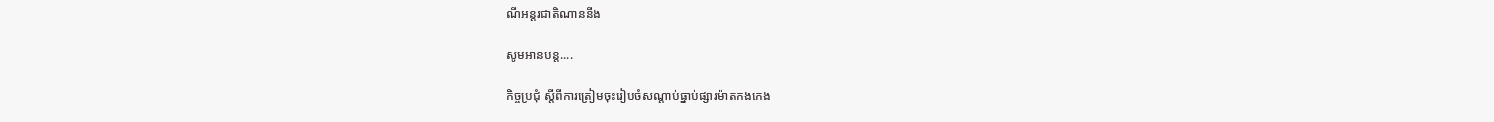ណីអន្តរជាតិណាននីង

សូមអានបន្ត....

កិច្ចប្រជុំ ស្តីពីការត្រៀមចុះរៀបចំសណ្តាប់ធ្នាប់ផ្សារម៉ាតកងកេង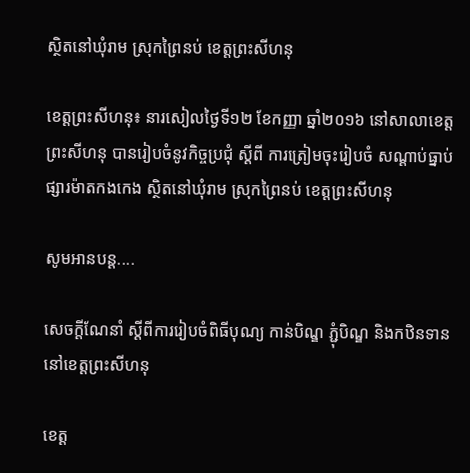ស្ថិតនៅឃុំរាម ស្រុកព្រៃនប់ ខេត្តព្រះសីហនុ

ខេត្តព្រះសីហនុ៖ នារសៀលថ្ងៃទី១២ ខែកញ្ញា ឆ្នាំ២០១៦ នៅសាលាខេត្តព្រះសីហនុ បានរៀបចំនូវកិច្ចប្រជុំ ស្តីពី ការត្រៀមចុះរៀបចំ សណ្តាប់ធ្នាប់ផ្សារម៉ាតកងកេង ស្ថិតនៅឃុំរាម ស្រុកព្រៃនប់ ខេត្តព្រះសីហនុ

សូមអានបន្ត....

សេចក្តីណែនាំ ស្តីពីការរៀបចំពិធីបុណ្យ កាន់បិណ្ឌ ភ្ជុំបិណ្ឌ និងកឋិនទាន នៅខេត្តព្រះសីហនុ

ខេត្ត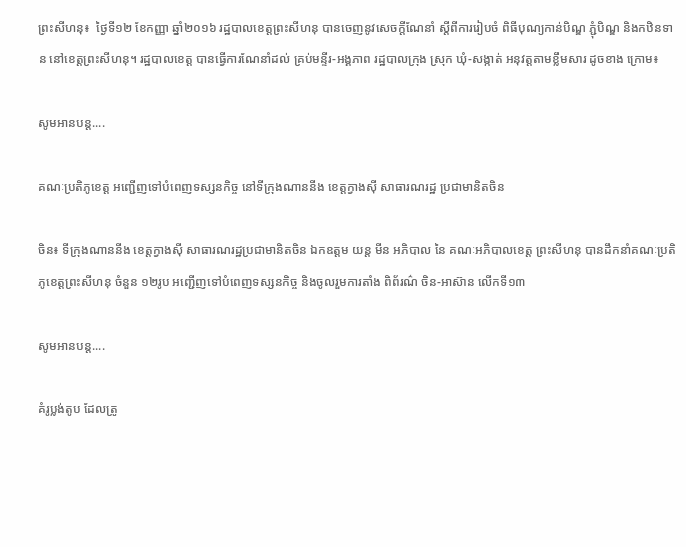ព្រះសីហនុ៖  ថ្ងៃទី១២ ខែកញ្ញា ឆ្នាំ២០១៦ រដ្ឋបាលខេត្តព្រះសីហនុ បានចេញនូវសេចក្តីណែនាំ ស្តីពីការរៀបចំ ពិធីបុណ្យកាន់បិណ្ឌ ភ្ជុំបិណ្ឌ និងកឋិនទាន នៅខេត្តព្រះសីហនុ។ រដ្ឋបាលខេត្ត បានធ្វើការណែនាំដល់ គ្រប់មន្ទីរ-អង្គភាព រដ្ឋបាលក្រុង ស្រុក ឃុំ-សង្កាត់ អនុវត្តតាមខ្លឹមសារ ដូចខាង ក្រោម៖

សូមអានបន្ត....

គណៈប្រតិភូខេត្ត អញ្ជើញទៅបំពេញទស្សនកិច្ច នៅទីក្រុងណាននីង ខេត្តក្វាងស៊ី សាធារណរដ្ឋ ប្រជាមានិតចិន

ចិន៖ ទីក្រុងណាននីង ខេត្តក្វាងស៊ី សាធារណរដ្ឋប្រជាមានិតចិន ឯកឧត្តម យន្ត មីន អភិបាល នៃ គណៈអភិបាលខេត្ត ព្រះសីហនុ បានដឹកនាំគណៈប្រតិភូខេត្តព្រះសីហនុ ចំនួន ១២រូប អញ្ជើញទៅបំពេញទស្សនកិច្ច និងចូលរួមការតាំង ពិព័រណ៌ ចិន-អាស៊ាន លើកទី១៣

សូមអានបន្ត....

គំរូប្លង់តូប ដែលត្រូ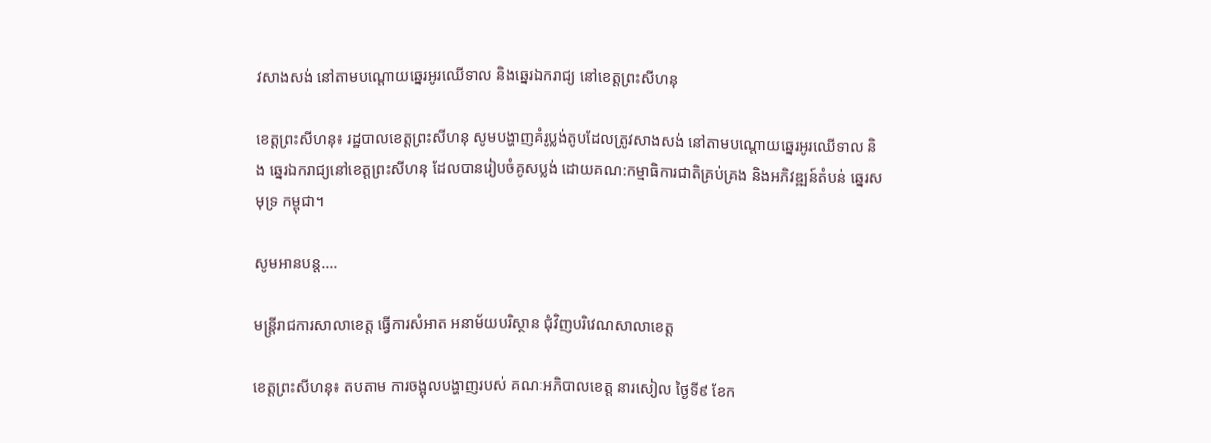វសាងសង់ នៅតាមបណ្តោយឆ្នេរអូរឈើទាល និងឆ្នេរឯករាជ្យ នៅខេត្តព្រះសីហនុ

ខេត្តព្រះសីហនុ៖ រដ្ឋបាលខេត្តព្រះសីហនុ សូមបង្ហាញគំរូប្លង់តូបដែលត្រូវសាងសង់ នៅតាមបណ្តោយឆ្នេរអូរឈើទាល និង ឆ្នេរឯករាជ្យនៅខេត្តព្រះសីហនុ ដែលបានរៀបចំគូសប្លង់ ដោយគណ:កម្មាធិការជាតិគ្រប់គ្រង និងអភិវឌ្ឍន៍តំបន់ ឆ្នេរសមុទ្រ កម្ពុជា។

សូមអានបន្ត....

មន្រ្តីរាជការសាលាខេត្ត ធ្វើការសំអាត អនាម័យបរិស្ថាន ជុំវិញបរិវេណសាលាខេត្ត

ខេត្តព្រះសីហនុ៖ តបតាម ការចង្អុលបង្ហាញរបស់ គណៈអភិបាលខេត្ត នារសៀល ថ្ងៃទី៩ ខែក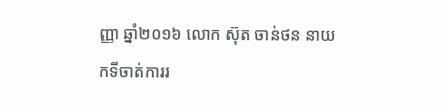ញ្ញា ឆ្នាំ២០១៦ លោក ស៊ុត ចាន់ថន នាយកទីចាត់ការរ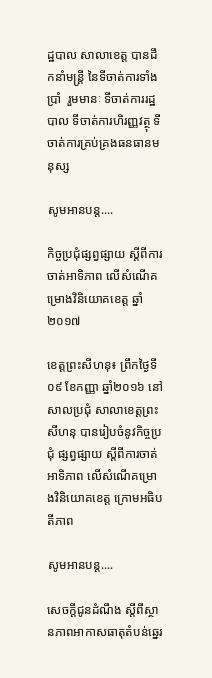ដ្ឋបាល សាលាខេត្ត បានដឹកនាំមន្រ្តី នៃទីចាត់ការទាំងប្រាំ  រួមមានៈ ទីចាត់ការរដ្ឋបាល ទីចាត់ការហិរញ្ញវត្ថុ ទីចាត់ការគ្រប់គ្រងធនធានមនុស្ស

សូមអានបន្ត....

កិច្ចប្រជុំផ្សព្វផ្សាយ ស្តីពីការចាត់អាទិភាព លើសំណើគម្រោងវិនិយោគខេត្ត ឆ្នាំ២០១៧

ខេត្តព្រះសីហនុ៖ ព្រឹកថ្ងៃទី០៩ ខែកញ្ញា ឆ្នាំ២០១៦ នៅសាលប្រជុំ សាលាខេត្តព្រះសីហនុ បានរៀបចំនូវកិច្ចប្រជុំ ផ្សព្វផ្សាយ ស្តីពីការចាត់អាទិភាព លើសំណើគម្រោងវិនិយោគខេត្ត ក្រោមអធិបតីភាព

សូមអានបន្ត....

សេចក្តីជូនដំណឹង ស្តីពីស្ថានភាពអាកាសធាតុតំបន់ឆ្នេរ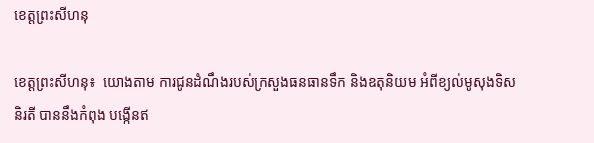ខេត្តព្រះសីហនុ

ខេត្តព្រះសីហនុ៖  យោងតាម ការជូនដំណឹងរបស់ក្រសួងធនធានទឹក និងឧតុនិយម អំពីខ្យល់មូសុងទិសនិរតី បាននឹងកំពុង បង្កើនឥ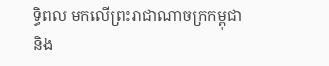ទ្ធិពល មកលើព្រះរាជាណាចក្រកម្ពុជា និង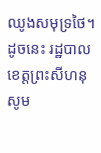ឈូងសមុទ្រថៃ។ ដូចនេះ រដ្ឋបាលខេត្តព្រះសីហនុ សូម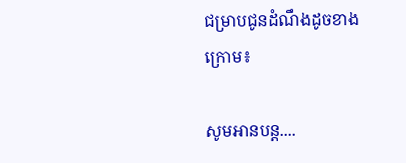ជម្រាបជូនដំណឹងដូចខាងក្រោម៖

សូមអានបន្ត....